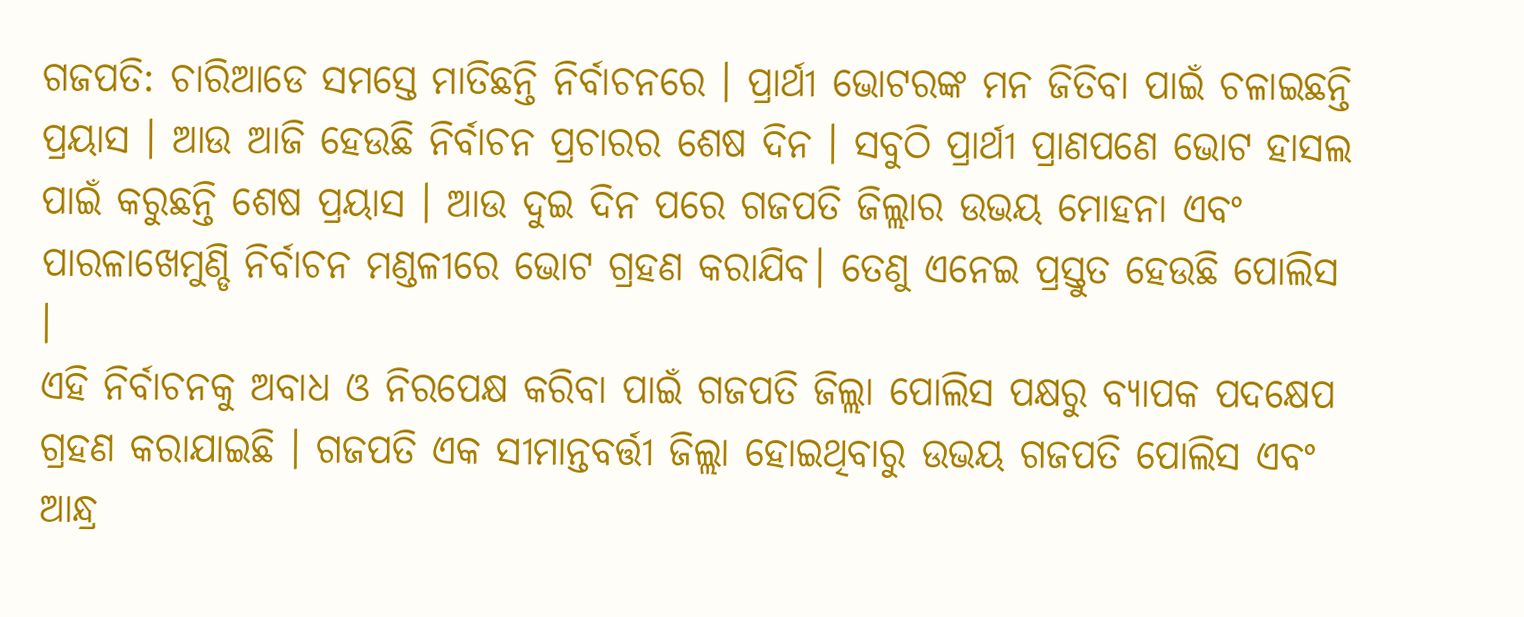ଗଜପତି: ଚାରିଆଡେ ସମସ୍ତେ ମାତିଛନ୍ତି ନିର୍ବାଚନରେ । ପ୍ରାର୍ଥୀ ଭୋଟରଙ୍କ ମନ ଜିତିବା ପାଇଁ ଚଳାଇଛନ୍ତି ପ୍ରୟାସ । ଆଉ ଆଜି ହେଉଛି ନିର୍ବାଚନ ପ୍ରଚାରର ଶେଷ ଦିନ । ସବୁଠି ପ୍ରାର୍ଥୀ ପ୍ରାଣପଣେ ଭୋଟ ହାସଲ ପାଇଁ କରୁଛନ୍ତି ଶେଷ ପ୍ରୟାସ । ଆଉ ଦୁଇ ଦିନ ପରେ ଗଜପତି ଜିଲ୍ଲାର ଉଭୟ ମୋହନା ଏବଂ ପାରଳାଖେମୁଣ୍ଡି ନିର୍ବାଚନ ମଣ୍ଡଳୀରେ ଭୋଟ ଗ୍ରହଣ କରାଯିବ। ତେଣୁ ଏନେଇ ପ୍ରସ୍ତୁତ ହେଉଛି ପୋଲିସ ।
ଏହି ନିର୍ବାଚନକୁ ଅବାଧ ଓ ନିରପେକ୍ଷ କରିବା ପାଇଁ ଗଜପତି ଜିଲ୍ଲା ପୋଲିସ ପକ୍ଷରୁ ବ୍ୟାପକ ପଦକ୍ଷେପ ଗ୍ରହଣ କରାଯାଇଛି । ଗଜପତି ଏକ ସୀମାନ୍ତବର୍ତ୍ତୀ ଜିଲ୍ଲା ହୋଇଥିବାରୁ ଉଭୟ ଗଜପତି ପୋଲିସ ଏବଂ ଆନ୍ଧ୍ର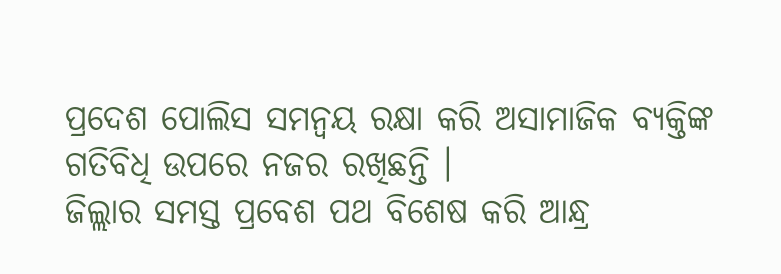ପ୍ରଦେଶ ପୋଲିସ ସମନ୍ବୟ ରକ୍ଷା କରି ଅସାମାଜିକ ବ୍ୟକ୍ତିଙ୍କ ଗତିବିଧି ଉପରେ ନଜର ରଖିଛନ୍ତି ।
ଜିଲ୍ଲାର ସମସ୍ତ ପ୍ରବେଶ ପଥ ବିଶେଷ କରି ଆନ୍ଧ୍ର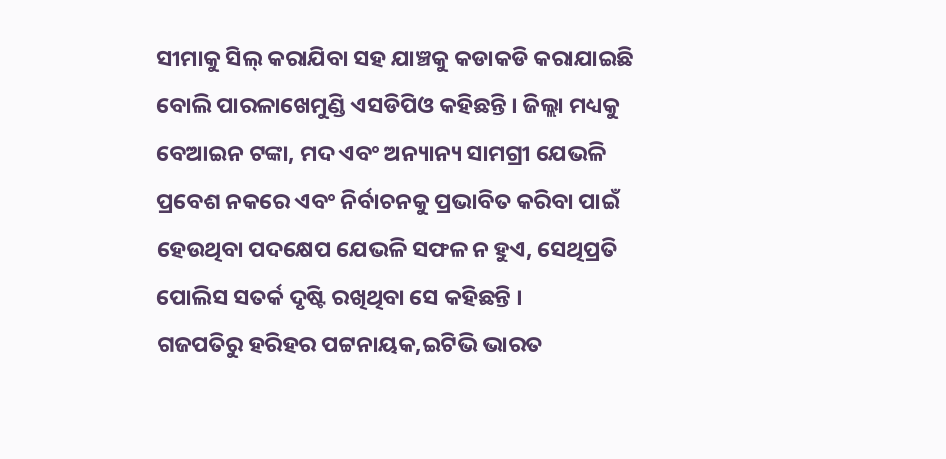ସୀମାକୁ ସିଲ୍ କରାଯିବା ସହ ଯାଞ୍ଚକୁ କଡାକଡି କରାଯାଇଛି ବୋଲି ପାରଳାଖେମୁଣ୍ଡି ଏସଡିପିଓ କହିଛନ୍ତି । ଜିଲ୍ଲା ମଧ୍ୟକୁ ବେଆଇନ ଟଙ୍କା, ମଦ ଏବଂ ଅନ୍ୟାନ୍ୟ ସାମଗ୍ରୀ ଯେଭଳି ପ୍ରବେଶ ନକରେ ଏବଂ ନିର୍ବାଚନକୁ ପ୍ରଭାବିତ କରିବା ପାଇଁ ହେଉଥିବା ପଦକ୍ଷେପ ଯେଭଳି ସଫଳ ନ ହୁଏ, ସେଥିପ୍ରତି ପୋଲିସ ସତର୍କ ଦୃଷ୍ଟି ରଖିଥିବା ସେ କହିଛନ୍ତି ।
ଗଜପତିରୁ ହରିହର ପଟ୍ଟନାୟକ,ଇଟିଭି ଭାରତ